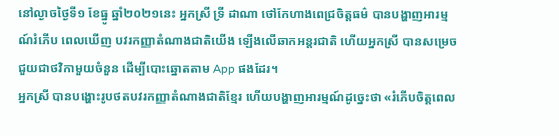នៅល្ងាចថ្ងៃទី១ ខែធ្នូ ឆ្នាំ២០២១នេះ អ្នកស្រី ទ្រី ដាណា ថៅកែហាងពេជ្រចិត្តធម៌ បានបង្ហាញអារម្មណ៍រំភើប ពេលឃើញ បវរកញ្ញាតំណាងជាតិយើង ឡើងលើឆាកអន្តរជាតិ ហើយអ្នកស្រី បានសម្រេចជួយជាថវិកាមួយចំនួន ដើម្បីបោះឆ្នោតតាម App ផងដែរ។
អ្នកស្រី បានបង្ហោះរូបថតបវរកញ្ញាតំណាងជាតិខ្មែរ ហើយបង្ហាញអារម្មណ៍ដូច្នេះថា «រំភើបចិត្តពេល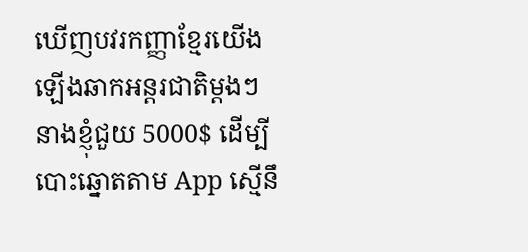ឃើញបវរកញ្ញាខ្មែរយើងឡើងឆាកអន្តរជាតិម្ដងៗ នាងខ្ញុំជួយ 5000$ ដើម្បីបោះឆ្នោតតាម App ស្មើនឹ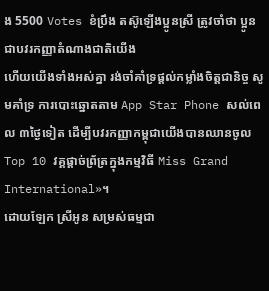ង 5500 Votes ខំប្រឹង តស៊ូឡើងប្អូនស្រី ត្រូវចាំថា ប្អូនជាបវរកញ្ញាតំណាងជាតិយើង
ហើយយើងទាំងអស់គ្នា រង់ចាំគាំទ្រផ្ដល់កម្លាំងចិត្តជានិច្ច សូមគាំទ្រ ការបោះឆ្នោតតាម App Star Phone សល់ពេល ៣ថ្ងៃទៀត ដើម្បីបវរកញ្ញាកម្ពុជាយើងបានឈានចូល Top 10 វគ្គផ្ដាច់ព្រ័ត្រក្នុងកម្មវិធី Miss Grand International»។
ដោយឡែក ស្រីអូន សម្រស់ធម្មជា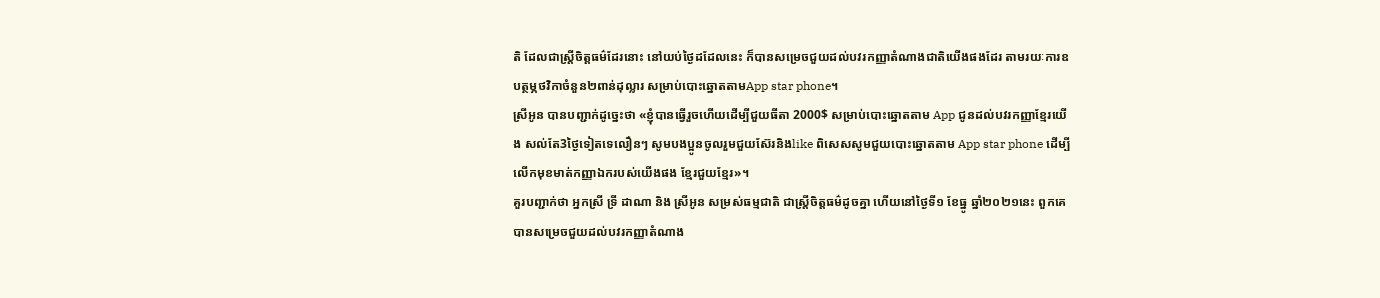តិ ដែលជាស្ត្រីចិត្តធម៌ដែរនោះ នៅយប់ថ្ងៃដដែលនេះ ក៏បានសម្រេចជួយដល់បវរកញ្ញាតំណាងជាតិយើងផងដែរ តាមរយៈការឧបត្ថម្ភថវិកាចំនួន២ពាន់ដុល្លារ សម្រាប់បោះឆ្នោតតាមApp star phone។
ស្រីអូន បានបញ្ជាក់ដូច្នេះថា «ខ្ញុំបានធ្វើរួចហើយដើម្បីជួយធីតា 2000$ សម្រាប់បោះឆ្នោតតាម App ជូនដល់បវរកញ្ញាខ្មែរយើង សល់តែ3ថ្ងៃទៀតទេលឿនៗ សូមបងប្អូនចូលរួមជួយស៊ែរនិងlike ពិសេសសូមជួយបោះឆ្នោតតាម App star phone ដើម្បីលើកមុខមាត់កញ្ញាឯករបស់យើងផង ខ្មែរជួយខ្មែរ»។
គួរបញ្ជាក់ថា អ្នកស្រី ទ្រី ដាណា និង ស្រីអូន សម្រស់ធម្មជាតិ ជាស្ត្រីចិត្តធម៌ដូចគ្នា ហើយនៅថ្ងៃទី១ ខែធ្នូ ឆ្នាំ២០២១នេះ ពួកគេ បានសម្រេចជួយដល់បវរកញ្ញាតំណាង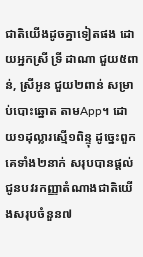ជាតិយើងដូចគ្នាទៀតផង ដោយអ្នកស្រី ទ្រី ដាណា ជួយ៥ពាន់, ស្រីអូន ជួយ២ពាន់ សម្រាប់បោះឆ្នោត តាមApp។ ដោយ១ដុល្លារស្មើ១ពិន្ទុ ដូច្នេះពួកគេទាំង២នាក់ សរុបបានផ្ដល់ជូនបវរកញ្ញាតំណាងជាតិយើងសរុបចំនួន៧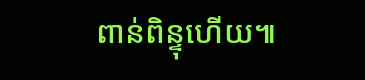ពាន់ពិន្ទុហើយ៕